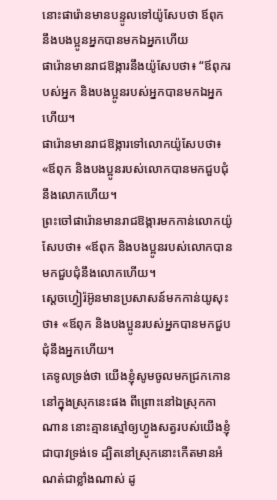នោះផារ៉ោនមានបន្ទូលទៅយ៉ូសែបថា ឪពុក នឹងបងប្អូនអ្នកបានមកឯអ្នកហើយ
ផារ៉ោនមានរាជឱង្ការនឹងយ៉ូសែបថា៖ “ឪពុករបស់អ្នក និងបងប្អូនរបស់អ្នកបានមកឯអ្នកហើយ។
ផារ៉ោនមានរាជឱង្ការទៅលោកយ៉ូសែបថា៖ «ឪពុក និងបងប្អូនរបស់លោកបានមកជួបជុំនឹងលោកហើយ។
ព្រះចៅផារ៉ោនមានរាជឱង្ការមកកាន់លោកយ៉ូសែបថា៖ «ឪពុក និងបងប្អូនរបស់លោកបានមកជួបជុំនឹងលោកហើយ។
ស្តេចហ្វៀរ៉អ៊ូនមានប្រសាសន៍មកកាន់យូសុះថា៖ «ឪពុក និងបងប្អូនរបស់អ្នកបានមកជួបជុំនឹងអ្នកហើយ។
គេទូលទ្រង់ថា យើងខ្ញុំសូមចូលមកជ្រកកោននៅក្នុងស្រុកនេះផង ពីព្រោះនៅឯស្រុកកាណាន នោះគ្មានស្មៅឲ្យហ្វូងសត្វរបស់យើងខ្ញុំជាបាវទ្រង់ទេ ដ្បិតនៅស្រុកនោះកើតមានអំណត់ជាខ្លាំងណាស់ ដូ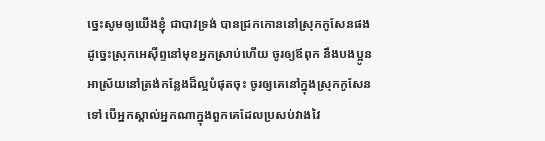ច្នេះសូមឲ្យយើងខ្ញុំ ជាបាវទ្រង់ បានជ្រកកោននៅស្រុកកូសែនផង
ដូច្នេះស្រុកអេស៊ីព្ទនៅមុខអ្នកស្រាប់ហើយ ចូរឲ្យឪពុក នឹងបងប្អូនអាស្រ័យនៅត្រង់កន្លែងដ៏ល្អបំផុតចុះ ចូរឲ្យគេនៅក្នុងស្រុកកូសែនទៅ បើអ្នកស្គាល់អ្នកណាក្នុងពួកគេដែលប្រសប់វាងវៃ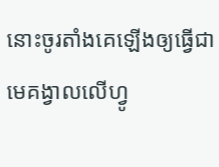នោះចូរតាំងគេឡើងឲ្យធ្វើជាមេគង្វាលលើហ្វូ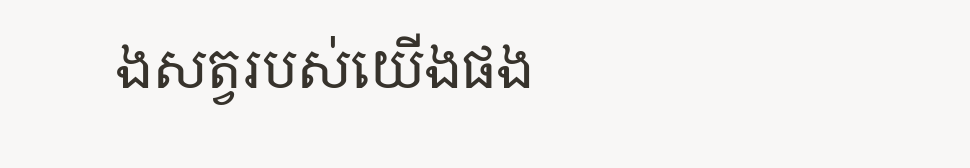ងសត្វរបស់យើងផង